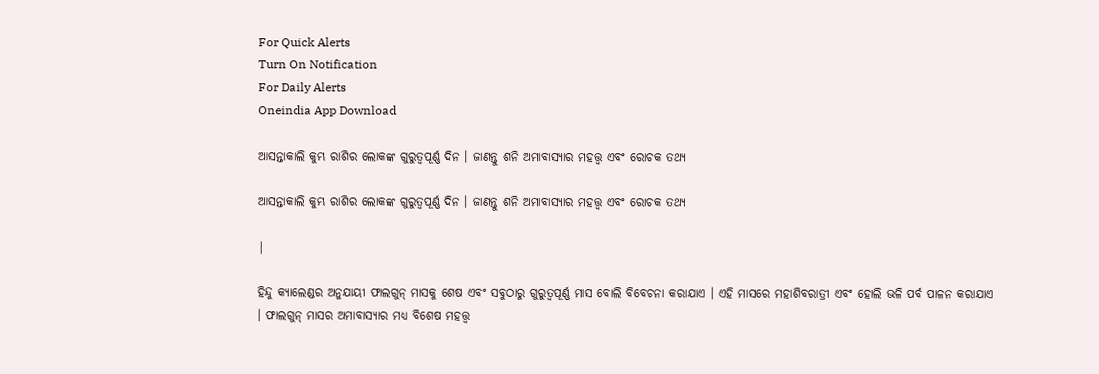For Quick Alerts
Turn On Notification
For Daily Alerts
Oneindia App Download

ଆସନ୍ତାକାଲି କୁମ୍ଭ ରାଶିର ଲୋକଙ୍କ ଗୁରୁତ୍ୱପୂର୍ଣ୍ଣ ଦିନ । ଜାଣନ୍ତୁ ଶନି ଅମାବାସ୍ୟାର ମହତ୍ତ୍ୱ ଏବଂ ରୋଚକ ତଥ୍ୟ

ଆସନ୍ତାକାଲି କୁମ୍ଭ ରାଶିର ଲୋକଙ୍କ ଗୁରୁତ୍ୱପୂର୍ଣ୍ଣ ଦିନ । ଜାଣନ୍ତୁ ଶନି ଅମାବାସ୍ୟାର ମହତ୍ତ୍ୱ ଏବଂ ରୋଚକ ତଥ୍ୟ

|

ହିନ୍ଦୁ କ୍ୟାଲେଣ୍ଡର ଅନୁଯାୟୀ ଫାଲଗୁନ୍ ମାସକୁ ଶେଷ ଏବଂ ସବୁଠାରୁ ଗୁରୁତ୍ୱପୂର୍ଣ୍ଣ ମାସ ବୋଲି ବିବେଚନା କରାଯାଏ । ଏହି ମାସରେ ମହାଶିବରାତ୍ରୀ ଏବଂ ହୋଲି ଭଳି ପର୍ବ ପାଳନ କରାଯାଏ । ଫାଲଗୁନ୍ ମାସର ଅମାବାସ୍ୟାର ମଧ୍ୟ ବିଶେଷ ମହତ୍ତ୍ୱ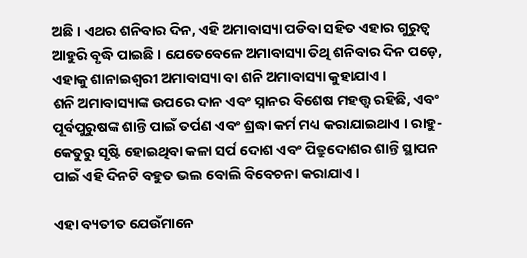ଅଛି । ଏଥର ଶନିବାର ଦିନ, ଏହି ଅମାବାସ୍ୟା ପଡିବା ସହିତ ଏହାର ଗୁରୁତ୍ୱ ଆହୁରି ବୃଦ୍ଧି ପାଇଛି । ଯେତେବେଳେ ଅମାବାସ୍ୟା ତିଥି ଶନିବାର ଦିନ ପଡ଼େ, ଏହାକୁ ଶାନାଇଶ୍ୱରୀ ଅମାବାସ୍ୟା ବା ଶନି ଅମାବାସ୍ୟା କୁହାଯାଏ ।
ଶନି ଅମାବାସ୍ୟାଙ୍କ ଉପରେ ଦାନ ଏବଂ ସ୍ନାନର ବିଶେଷ ମହତ୍ତ୍ୱ ରହିଛି, ଏବଂ ପୂର୍ବପୁରୁଷଙ୍କ ଶାନ୍ତି ପାଇଁ ତର୍ପଣ ଏବଂ ଶ୍ରଦ୍ଧା କର୍ମ ମଧ୍ୟ କରାଯାଇଥାଏ । ରାହୁ-କେତୁରୁ ସୃଷ୍ଟି ହୋଇଥିବା କଳା ସର୍ପ ଦୋଶ ଏବଂ ପିତ୍ରୁଦୋଶର ଶାନ୍ତି ସ୍ଥାପନ ପାଇଁ ଏହି ଦିନଟି ବହୁତ ଭଲ ବୋଲି ବିବେଚନା କରାଯାଏ ।

ଏହା ବ୍ୟତୀତ ଯେଉଁମାନେ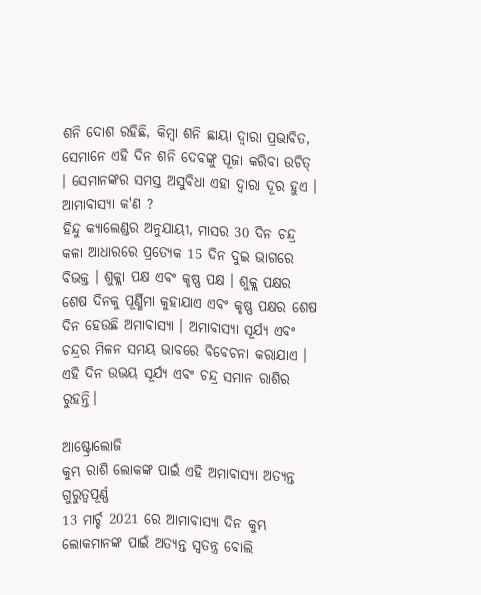ଶନି ଦୋଶ ରହିଛି, କିମ୍ବା ଶନି ଛାୟା ଦ୍ୱାରା ପ୍ରଭାବିତ, ସେମାନେ ଏହି ଦିନ ଶନି ଦେବଙ୍କୁ ପୂଜା କରିବା ଉଚିତ୍ । ସେମାନଙ୍କର ସମସ୍ତ ଅସୁବିଧା ଏହା ଦ୍ୱାରା ଦୂର ହୁଏ ।
ଆମାବାସ୍ୟା କ'ଣ ?
ହିନ୍ଦୁ କ୍ୟାଲେଣ୍ଡର ଅନୁଯାୟୀ, ମାସର 30 ଦିନ ଚନ୍ଦ୍ର କଳା ଆଧାରରେ ପ୍ରତ୍ୟେକ 15 ଦିନ ଦୁଇ ଭାଗରେ ବିଭକ୍ତ । ଶୁକ୍ଲା ପକ୍ଷ ଏବଂ କୃଷ୍ଣ ପକ୍ଷ । ଶୁକ୍ଲ ପକ୍ଷର ଶେଷ ଦିନକୁ ପୂର୍ଣ୍ଣିମା କୁହାଯାଏ ଏବଂ କୃଷ୍ଣ ପକ୍ଷର ଶେଷ ଦିନ ହେଉଛି ଅମାବାସ୍ୟା । ଅମାବାସ୍ୟା ସୂର୍ଯ୍ୟ ଏବଂ ଚନ୍ଦ୍ରର ମିଳନ ସମୟ ଭାବରେ ବିବେଚନା କରାଯାଏ । ଏହି ଦିନ ଉଭୟ ସୂର୍ଯ୍ୟ ଏବଂ ଚନ୍ଦ୍ର ସମାନ ରାଶିର ରୁହନ୍ତି।

ଆଷ୍ଟ୍ରୋଲୋଜି
କୁମ୍ଭ ରାଶି ଲୋକଙ୍କ ପାଇଁ ଏହି ଅମାବାସ୍ୟା ଅତ୍ୟନ୍ତ ଗୁରୁତ୍ୱପୂର୍ଣ୍ଣ
13 ମାର୍ଚ୍ଚ 2021 ରେ ଆମାବାସ୍ୟା ଦିନ କୁମ୍ଭ ଲୋକମାନଙ୍କ ପାଇଁ ଅତ୍ୟନ୍ତ ସ୍ୱତନ୍ତ୍ର ବୋଲି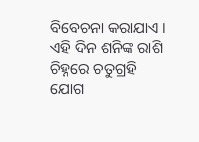ବିବେଚନା କରାଯାଏ । ଏହି ଦିନ ଶନିଙ୍କ ରାଶି ଚିହ୍ନରେ ଚତୁଗ୍ରହି ଯୋଗ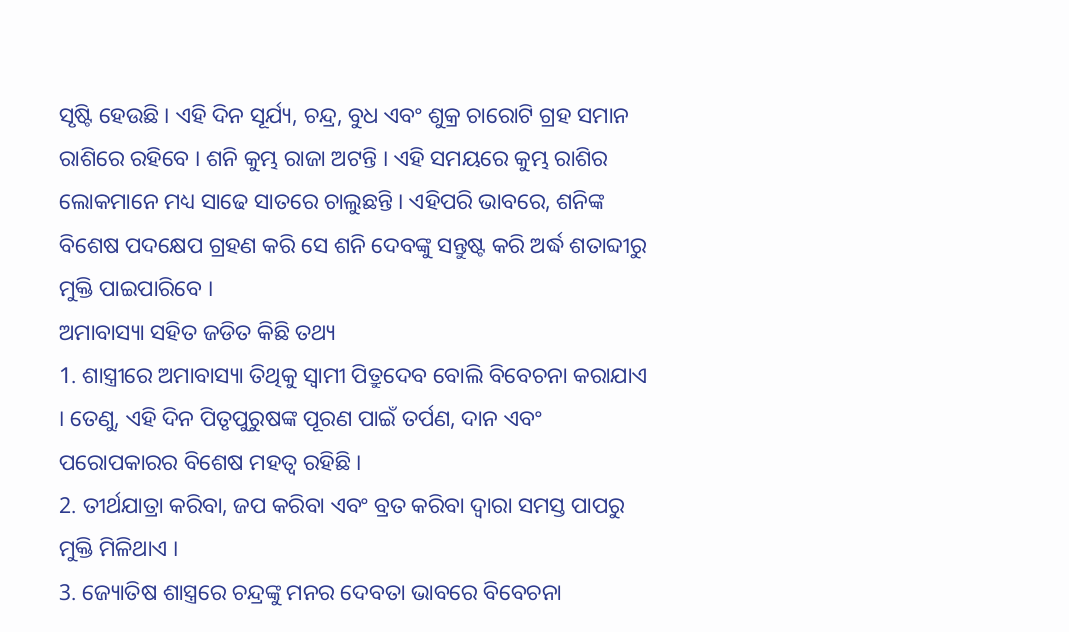ସୃଷ୍ଟି ହେଉଛି । ଏହି ଦିନ ସୂର୍ଯ୍ୟ, ଚନ୍ଦ୍ର, ବୁଧ ଏବଂ ଶୁକ୍ର ଚାରୋଟି ଗ୍ରହ ସମାନ ରାଶିରେ ରହିବେ । ଶନି କୁମ୍ଭ ରାଜା ଅଟନ୍ତି । ଏହି ସମୟରେ କୁମ୍ଭ ରାଶିର ଲୋକମାନେ ମଧ୍ୟ ସାଢେ ସାତରେ ଚାଲୁଛନ୍ତି । ଏହିପରି ଭାବରେ, ଶନିଙ୍କ ବିଶେଷ ପଦକ୍ଷେପ ଗ୍ରହଣ କରି ସେ ଶନି ଦେବଙ୍କୁ ସନ୍ତୁଷ୍ଟ କରି ଅର୍ଦ୍ଧ ଶତାବ୍ଦୀରୁ ମୁକ୍ତି ପାଇପାରିବେ ।
ଅମାବାସ୍ୟା ସହିତ ଜଡିତ କିଛି ତଥ୍ୟ
1. ଶାସ୍ତ୍ରୀରେ ଅମାବାସ୍ୟା ତିଥିକୁ ସ୍ୱାମୀ ପିତ୍ରୁଦେବ ବୋଲି ବିବେଚନା କରାଯାଏ । ତେଣୁ, ଏହି ଦିନ ପିତୃପୁରୁଷଙ୍କ ପୂରଣ ପାଇଁ ତର୍ପଣ, ଦାନ ଏବଂ ପରୋପକାରର ବିଶେଷ ମହତ୍ୱ ରହିଛି ।
2. ତୀର୍ଥଯାତ୍ରା କରିବା, ଜପ କରିବା ଏବଂ ବ୍ରତ କରିବା ଦ୍ୱାରା ସମସ୍ତ ପାପରୁ ମୁକ୍ତି ମିଳିଥାଏ ।
3. ଜ୍ୟୋତିଷ ଶାସ୍ତ୍ରରେ ଚନ୍ଦ୍ରଙ୍କୁ ମନର ଦେବତା ଭାବରେ ବିବେଚନା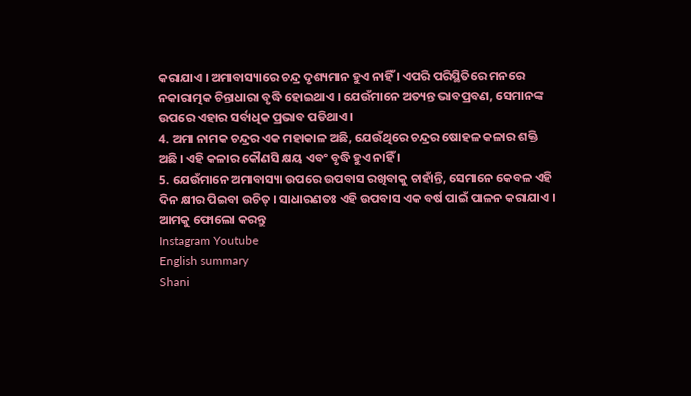କରାଯାଏ । ଅମାବାସ୍ୟାରେ ଚନ୍ଦ୍ର ଦୃଶ୍ୟମାନ ହୁଏ ନାହିଁ । ଏପରି ପରିସ୍ଥିତିରେ ମନରେ ନକାରାତ୍ମକ ଚିନ୍ତାଧାରା ବୃଦ୍ଧି ହୋଇଥାଏ । ଯେଉଁମାନେ ଅତ୍ୟନ୍ତ ଭାବପ୍ରବଣ, ସେମାନଙ୍କ ଉପରେ ଏହାର ସର୍ବାଧିକ ପ୍ରଭାବ ପଡିଥାଏ ।
4. ଅମା ନାମକ ଚନ୍ଦ୍ରର ଏକ ମହାକାଳ ଅଛି, ଯେଉଁଥିରେ ଚନ୍ଦ୍ରର ଷୋହଳ କଳାର ଶକ୍ତି ଅଛି । ଏହି କଳାର କୌଣସି କ୍ଷୟ ଏବଂ ବୃଦ୍ଧି ହୁଏ ନାହିଁ ।
5. ଯେଉଁମାନେ ଅମାବାସ୍ୟା ଉପରେ ଉପବାସ ରଖିବାକୁ ଚାହାଁନ୍ତି, ସେମାନେ କେବଳ ଏହି ଦିନ କ୍ଷୀର ପିଇବା ଉଚିତ୍ । ସାଧାରଣତଃ ଏହି ଉପବାସ ଏକ ବର୍ଷ ପାଇଁ ପାଳନ କରାଯାଏ ।
ଆମକୁ ଫୋଲୋ କରନ୍ତୁ
Instagram Youtube
English summary
Shani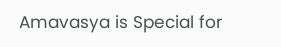Amavasya is Special for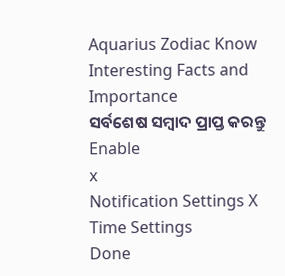Aquarius Zodiac Know Interesting Facts and Importance
ସର୍ବଶେଷ ସମ୍ବାଦ ପ୍ରାପ୍ତ କରନ୍ତୁ
Enable
x
Notification Settings X
Time Settings
Done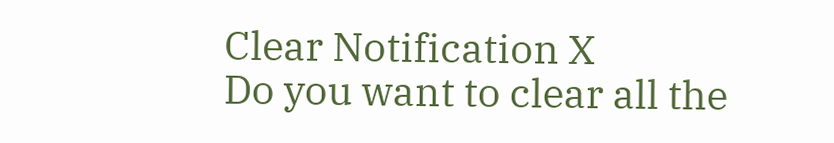Clear Notification X
Do you want to clear all the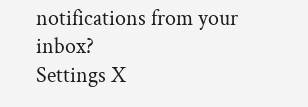notifications from your inbox?
Settings X